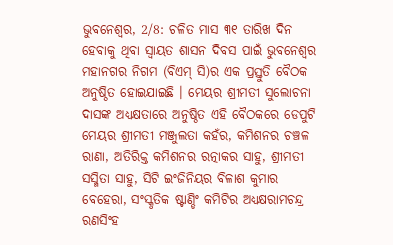ଭୁବନେଶ୍ୱର, 2/8: ଚଳିତ ମାସ ୩୧ ତାରିଖ ଦିନ ହେବାକୁ ଥିବା ସ୍ୱାୟତ ଶାସନ ଦିବସ ପାଇଁ ଭୁବନେଶ୍ୱର ମହାନଗର ନିଗମ (ବିଏମ୍ ସି)ର ଏକ ପ୍ରସ୍ତୁତି ବୈଠକ ଅନୁଷ୍ଠିତ ହୋଇଯାଇଛି । ମେୟର ଶ୍ରୀମତୀ ସୁଲୋଚନା ଦାସଙ୍କ ଅଧ୍ୟକ୍ଷତାରେ ଅନୁଷ୍ଠିତ ଏହି ବୈଠକରେ ଡେପୁଟି ମେୟର ଶ୍ରୀମତୀ ମଞ୍ଜୁଲତା କହଁର, କମିଶନର ଚଞ୍ଚଳ ରାଣା, ଅତିରିକ୍ତ କମିଶନର ରତ୍ନାକର ସାହୁ, ଶ୍ରୀମତୀ ସସ୍ମିତା ସାହୁ, ସିଟି ଇଂଜିନିୟର ବିଳାଶ କୁମାର ବେହେରା, ସଂସ୍କୃତିକ ଷ୍ଟାଣ୍ଡିଂ କମିଟିର ଅଧ୍ୟକ୍ଷରାମଚନ୍ଦ୍ର ରଣସିଂହ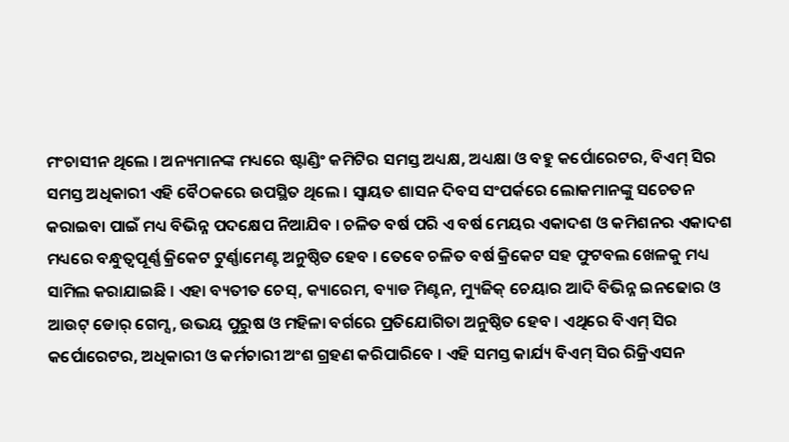ମଂଚାସୀନ ଥିଲେ । ଅନ୍ୟମାନଙ୍କ ମଧ୍ୟରେ ଷ୍ଟାଣ୍ଡିଂ କମିଟିର ସମସ୍ତ ଅଧ୍ୟକ୍ଷ, ଅଧ୍ୟକ୍ଷା ଓ ବହୁ କର୍ପୋରେଟର, ବିଏମ୍ ସିର ସମସ୍ତ ଅଧିକାରୀ ଏହି ବୈଠକରେ ଉପସ୍ଥିତ ଥିଲେ । ସ୍ୱାୟତ ଶାସନ ଦିବସ ସଂପର୍କରେ ଲୋକମାନଙ୍କୁ ସଚେତନ କରାଇବା ପାଇଁ ମଧ୍ୟ ବିଭିନ୍ନ ପଦକ୍ଷେପ ନିଆଯିବ । ଚଳିତ ବର୍ଷ ପରି ଏ ବର୍ଷ ମେୟର ଏକାଦଶ ଓ କମିଶନର ଏକାଦଶ ମଧ୍ୟରେ ବନ୍ଧୁତ୍ୱପୂର୍ଣ୍ଣ କ୍ରିକେଟ ଟୁର୍ଣ୍ଣାମେଣ୍ଟ ଅନୁଷ୍ଠିତ ହେବ । ତେବେ ଚଳିତ ବର୍ଷ କ୍ରିକେଟ ସହ ଫୁଟବଲ ଖେଳକୁ ମଧ୍ୟ ସାମିଲ କରାଯାଇଛି । ଏହା ବ୍ୟତୀତ ଚେସ୍, କ୍ୟାରେମ, ବ୍ୟାଡ ମିଣ୍ଟନ, ମ୍ୟୁଜିକ୍ ଚେୟାର ଆଦି ବିଭିନ୍ନ ଇନଢୋର ଓ ଆଉଟ୍ ଡୋର୍ ଗେମ୍ସ, ଉଭୟ ପୁରୁଷ ଓ ମହିଳା ବର୍ଗରେ ପ୍ରତିଯୋଗିତା ଅନୁଷ୍ଠିତ ହେବ । ଏଥିରେ ବିଏମ୍ ସିର କର୍ପୋରେଟର, ଅଧିକାରୀ ଓ କର୍ମଚାରୀ ଅଂଶ ଗ୍ରହଣ କରିପାରିବେ । ଏହି ସମସ୍ତ କାର୍ଯ୍ୟ ବିଏମ୍ ସିର ରିକ୍ରିଏସନ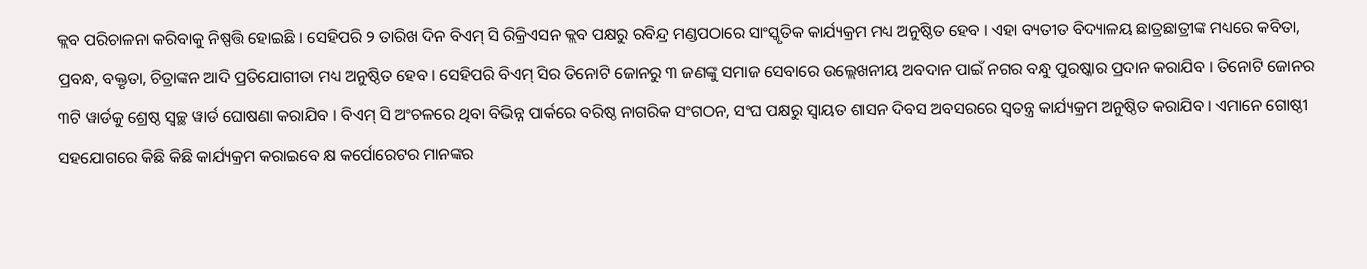କ୍ଲବ ପରିଚାଳନା କରିବାକୁ ନିଷ୍ପତ୍ତି ହୋଇଛି । ସେହିପରି ୨ ତାରିଖ ଦିନ ବିଏମ୍ ସି ରିକ୍ରିଏସନ କ୍ଲବ ପକ୍ଷରୁ ରବିନ୍ଦ୍ର ମଣ୍ଡପଠାରେ ସାଂସ୍କୃତିକ କାର୍ଯ୍ୟକ୍ରମ ମଧ୍ୟ ଅନୁଷ୍ଠିତ ହେବ । ଏହା ବ୍ୟତୀତ ବିଦ୍ୟାଳୟ ଛାତ୍ରଛାତ୍ରୀଙ୍କ ମଧ୍ୟରେ କବିତା, ପ୍ରବନ୍ଧ, ବକ୍ତୃତା, ଚିତ୍ରାଙ୍କନ ଆଦି ପ୍ରତିଯୋଗୀତା ମଧ୍ୟ ଅନୁଷ୍ଠିତ ହେବ । ସେହିପରି ବିଏମ୍ ସିର ତିନୋଟି ଜୋନରୁ ୩ ଜଣଙ୍କୁ ସମାଜ ସେବାରେ ଉଲ୍ଲେଖନୀୟ ଅବଦାନ ପାଇଁ ନଗର ବନ୍ଧୁ ପୁରଷ୍କାର ପ୍ରଦାନ କରାଯିବ । ତିନୋଟି ଜୋନର ୩ଟି ୱାର୍ଡକୁ ଶ୍ରେଷ୍ଠ ସ୍ୱଚ୍ଛ ୱାର୍ଡ ଘୋଷଣା କରାଯିବ । ବିଏମ୍ ସି ଅଂଚଳରେ ଥିବା ବିଭିନ୍ନ ପାର୍କରେ ବରିଷ୍ଠ ନାଗରିକ ସଂଗଠନ, ସଂଘ ପକ୍ଷରୁ ସ୍ୱାୟତ ଶାସନ ଦିବସ ଅବସରରେ ସ୍ୱତନ୍ତ୍ର କାର୍ଯ୍ୟକ୍ରମ ଅନୁଷ୍ଠିତ କରାଯିବ । ଏମାନେ ଗୋଷ୍ଠୀ ସହଯୋଗରେ କିଛି କିଛି କାର୍ଯ୍ୟକ୍ରମ କରାଇବେ କ୍ଷ କର୍ପୋରେଟର ମାନଙ୍କର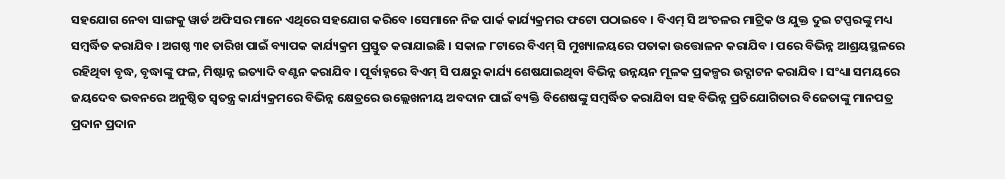ସହଯୋଗ ନେବା ସାଙ୍ଗକୁ ୱାର୍ଡ ଅଫିସର ମାନେ ଏଥିରେ ସହଯୋଗ କରିବେ ।ସେମାନେ ନିଜ ପାର୍କ କାର୍ଯ୍ୟକ୍ରମର ଫଟୋ ପଠାଇବେ । ବିଏମ୍ ସି ଅଂଚଳର ମାଟ୍ରିକ ଓ ଯୁକ୍ତ ଦୁଇ ଟପ୍ପରଙ୍କୁ ମଧ୍ୟ ସମ୍ବର୍ଦ୍ଧିତ କରାଯିବ । ଅଗଷ୍ଠ ୩୧ ତାରିଖ ପାଇଁ ବ୍ୟାପକ କାର୍ଯ୍ୟକ୍ରମ ପ୍ରସ୍ତୁତ କରାଯାଇଛି । ସକାଳ ୮ଟାରେ ବିଏମ୍ ସି ମୁଖ୍ୟାଳୟରେ ପତାକା ଉତ୍ତୋଳନ କରାଯିବ । ପରେ ବିଭିନ୍ନ ଆଶ୍ରୟସ୍ଥଳରେ ରହିଥିବା ବୃଦ୍ଧ, ବୃଦ୍ଧାଙ୍କୁ ଫଳ, ମିଷ୍ଟାନ୍ନ ଇତ୍ୟାଦି ବଣ୍ଟନ କରାଯିବ । ପୂର୍ବାହ୍ନରେ ବିଏମ୍ ସି ପକ୍ଷରୁ କାର୍ଯ୍ୟ ଶେଷଯାଇଥିବା ବିଭିନ୍ନ ଉନ୍ନୟନ ମୂଳକ ପ୍ରକଳ୍ପର ଉଦ୍ଘାଟନ କରାଯିବ । ସଂଧ୍ୟା ସମୟରେ ଜୟଦେବ ଭବନରେ ଅନୁଷ୍ଠିତ ସ୍ୱତନ୍ତ୍ର କାର୍ଯ୍ୟକ୍ରମରେ ବିଭିନ୍ନ କ୍ଷେତ୍ରରେ ଉଲ୍ଲେଖନୀୟ ଅବଦାନ ପାଇଁ ବ୍ୟକ୍ତି ବିଶେଷଙ୍କୁ ସମ୍ବର୍ଦ୍ଧିତ କରାଯିବା ସହ ବିଭିନ୍ନ ପ୍ରତିଯୋଗିତାର ବିଜେତାଙ୍କୁ ମାନପତ୍ର ପ୍ରଦାନ ପ୍ରଦାନ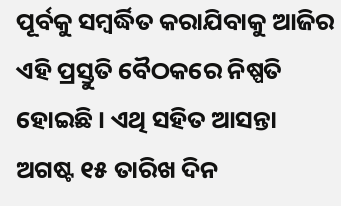ପୂର୍ବକୁ ସମ୍ବର୍ଦ୍ଧିତ କରାଯିବାକୁ ଆଜିର ଏହି ପ୍ରସ୍ତୁତି ବୈଠକରେ ନିଷ୍ପତି ହୋଇଛି । ଏଥି ସହିତ ଆସନ୍ତା ଅଗଷ୍ଟ ୧୫ ତାରିଖ ଦିନ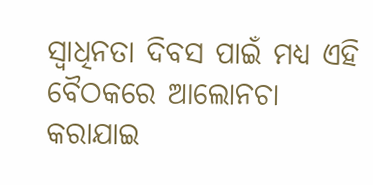ସ୍ୱାଧିନତା ଦିବସ ପାଇଁ ମଧ୍ୟ ଏହି ବୈଠକରେ ଆଲୋନଚା କରାଯାଇ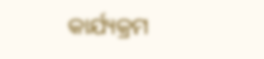କାର୍ଯ୍ୟକ୍ରମ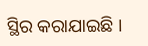ସ୍ଥିର କରାଯାଇଛି ।